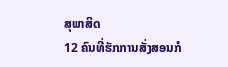ສຸພາສິດ
12 ຄົນທີ່ຮັກການສັ່ງສອນກໍ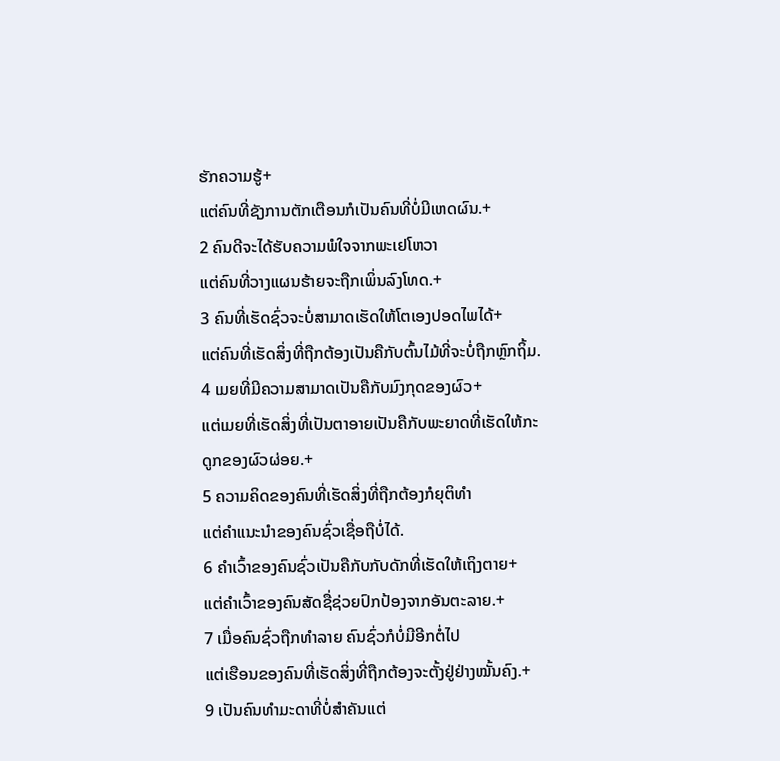ຮັກຄວາມຮູ້+
ແຕ່ຄົນທີ່ຊັງການຕັກເຕືອນກໍເປັນຄົນທີ່ບໍ່ມີເຫດຜົນ.+
2 ຄົນດີຈະໄດ້ຮັບຄວາມພໍໃຈຈາກພະເຢໂຫວາ
ແຕ່ຄົນທີ່ວາງແຜນຮ້າຍຈະຖືກເພິ່ນລົງໂທດ.+
3 ຄົນທີ່ເຮັດຊົ່ວຈະບໍ່ສາມາດເຮັດໃຫ້ໂຕເອງປອດໄພໄດ້+
ແຕ່ຄົນທີ່ເຮັດສິ່ງທີ່ຖືກຕ້ອງເປັນຄືກັບຕົ້ນໄມ້ທີ່ຈະບໍ່ຖືກຫຼົກຖິ້ມ.
4 ເມຍທີ່ມີຄວາມສາມາດເປັນຄືກັບມົງກຸດຂອງຜົວ+
ແຕ່ເມຍທີ່ເຮັດສິ່ງທີ່ເປັນຕາອາຍເປັນຄືກັບພະຍາດທີ່ເຮັດໃຫ້ກະດູກຂອງຜົວຜ່ອຍ.+
5 ຄວາມຄິດຂອງຄົນທີ່ເຮັດສິ່ງທີ່ຖືກຕ້ອງກໍຍຸຕິທຳ
ແຕ່ຄຳແນະນຳຂອງຄົນຊົ່ວເຊື່ອຖືບໍ່ໄດ້.
6 ຄຳເວົ້າຂອງຄົນຊົ່ວເປັນຄືກັບກັບດັກທີ່ເຮັດໃຫ້ເຖິງຕາຍ+
ແຕ່ຄຳເວົ້າຂອງຄົນສັດຊື່ຊ່ວຍປົກປ້ອງຈາກອັນຕະລາຍ.+
7 ເມື່ອຄົນຊົ່ວຖືກທຳລາຍ ຄົນຊົ່ວກໍບໍ່ມີອີກຕໍ່ໄປ
ແຕ່ເຮືອນຂອງຄົນທີ່ເຮັດສິ່ງທີ່ຖືກຕ້ອງຈະຕັ້ງຢູ່ຢ່າງໝັ້ນຄົງ.+
9 ເປັນຄົນທຳມະດາທີ່ບໍ່ສຳຄັນແຕ່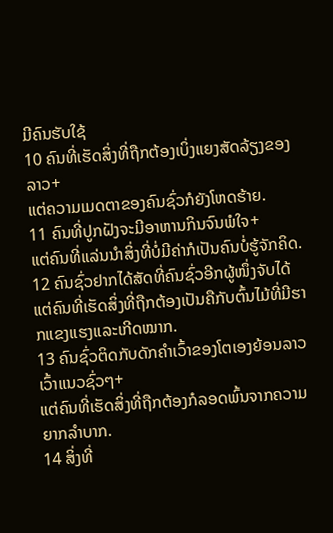ມີຄົນຮັບໃຊ້
10 ຄົນທີ່ເຮັດສິ່ງທີ່ຖືກຕ້ອງເບິ່ງແຍງສັດລ້ຽງຂອງລາວ+
ແຕ່ຄວາມເມດຕາຂອງຄົນຊົ່ວກໍຍັງໂຫດຮ້າຍ.
11 ຄົນທີ່ປູກຝັງຈະມີອາຫານກິນຈົນພໍໃຈ+
ແຕ່ຄົນທີ່ແລ່ນນຳສິ່ງທີ່ບໍ່ມີຄ່າກໍເປັນຄົນບໍ່ຮູ້ຈັກຄິດ.
12 ຄົນຊົ່ວຢາກໄດ້ສັດທີ່ຄົນຊົ່ວອີກຜູ້ໜຶ່ງຈັບໄດ້
ແຕ່ຄົນທີ່ເຮັດສິ່ງທີ່ຖືກຕ້ອງເປັນຄືກັບຕົ້ນໄມ້ທີ່ມີຮາກແຂງແຮງແລະເກີດໝາກ.
13 ຄົນຊົ່ວຕິດກັບດັກຄຳເວົ້າຂອງໂຕເອງຍ້ອນລາວເວົ້າແນວຊົ່ວໆ+
ແຕ່ຄົນທີ່ເຮັດສິ່ງທີ່ຖືກຕ້ອງກໍລອດພົ້ນຈາກຄວາມຍາກລຳບາກ.
14 ສິ່ງທີ່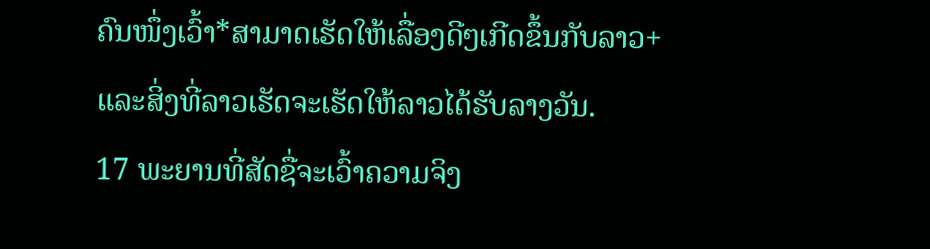ຄົນໜຶ່ງເວົ້າ*ສາມາດເຮັດໃຫ້ເລື່ອງດີໆເກີດຂຶ້ນກັບລາວ+
ແລະສິ່ງທີ່ລາວເຮັດຈະເຮັດໃຫ້ລາວໄດ້ຮັບລາງວັນ.
17 ພະຍານທີ່ສັດຊື່ຈະເວົ້າຄວາມຈິງ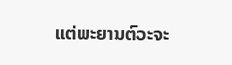ແຕ່ພະຍານຕົວະຈະ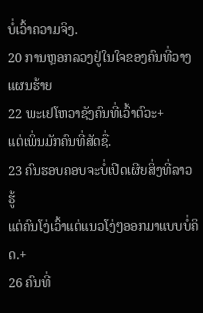ບໍ່ເວົ້າຄວາມຈິງ.
20 ການຫຼອກລວງຢູ່ໃນໃຈຂອງຄົນທີ່ວາງແຜນຮ້າຍ
22 ພະເຢໂຫວາຊັງຄົນທີ່ເວົ້າຕົວະ+
ແຕ່ເພິ່ນມັກຄົນທີ່ສັດຊື່.
23 ຄົນຮອບຄອບຈະບໍ່ເປີດເຜີຍສິ່ງທີ່ລາວຮູ້
ແຕ່ຄົນໂງ່ເວົ້າແຕ່ແນວໂງ່ໆອອກມາແບບບໍ່ຄິດ.+
26 ຄົນທີ່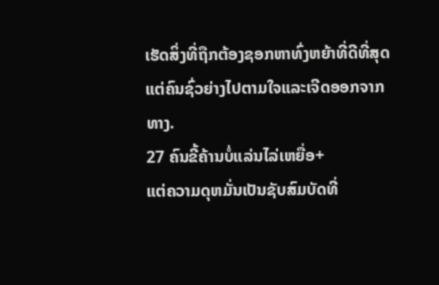ເຮັດສິ່ງທີ່ຖືກຕ້ອງຊອກຫາທົ່ງຫຍ້າທີ່ດີທີ່ສຸດ
ແຕ່ຄົນຊົ່ວຍ່າງໄປຕາມໃຈແລະເຈີດອອກຈາກທາງ.
27 ຄົນຂີ້ຄ້ານບໍ່ແລ່ນໄລ່ເຫຍື່ອ+
ແຕ່ຄວາມດຸຫມັ່ນເປັນຊັບສົມບັດທີ່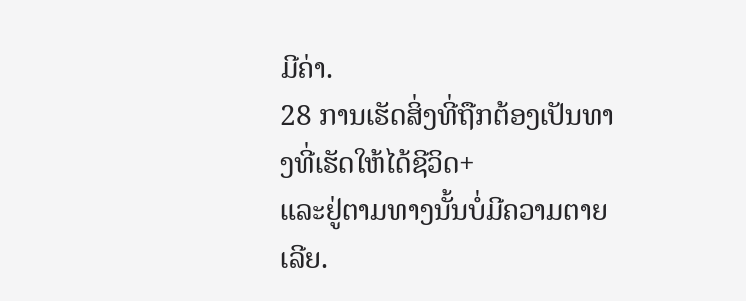ມີຄ່າ.
28 ການເຮັດສິ່ງທີ່ຖືກຕ້ອງເປັນທາງທີ່ເຮັດໃຫ້ໄດ້ຊີວິດ+
ແລະຢູ່ຕາມທາງນັ້ນບໍ່ມີຄວາມຕາຍເລີຍ.